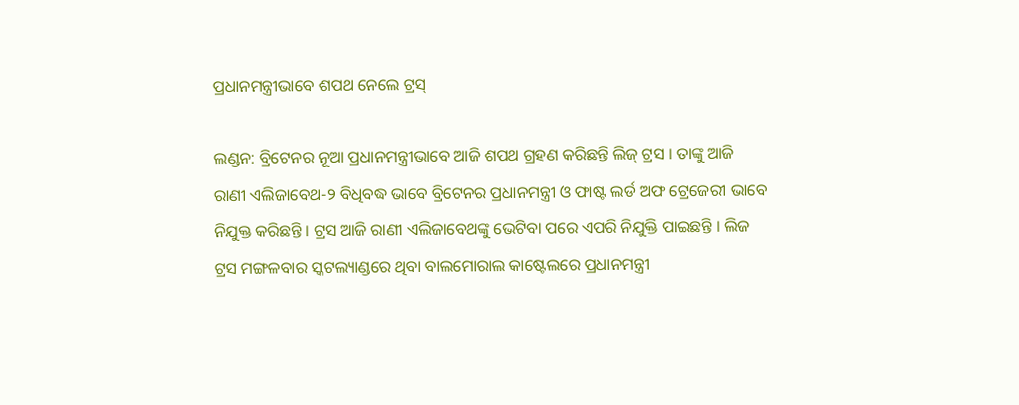ପ୍ରଧାନମନ୍ତ୍ରୀଭାବେ ଶପଥ ନେଲେ ଟ୍ରସ୍‌

ଲଣ୍ଡନ: ବ୍ରିଟେନର ନୂଆ ପ୍ରଧାନମନ୍ତ୍ରୀଭାବେ ଆଜି ଶପଥ ଗ୍ରହଣ କରିଛନ୍ତି ଲିଜ୍‌ ଟ୍ରସ । ତାଙ୍କୁ ଆଜି ରାଣୀ ଏଲିଜାବେଥ-୨ ବିଧିବଦ୍ଧ ଭାବେ ବ୍ରିଟେନର ପ୍ରଧାନମନ୍ତ୍ରୀ ଓ ଫାଷ୍ଟ ଲର୍ଡ ଅଫ ଟ୍ରେଜେରୀ ଭାବେ ନିଯୁକ୍ତ କରିଛନ୍ତି । ଟ୍ରସ ଆଜି ରାଣୀ ଏଲିଜାବେଥଙ୍କୁ ଭେଟିବା ପରେ ଏପରି ନିଯୁକ୍ତି ପାଇଛନ୍ତି । ଲିଜ ଟ୍ରସ ମଙ୍ଗଳବାର ସ୍କଟଲ୍ୟାଣ୍ଡରେ ଥିବା ବାଲମୋରାଲ କାଷ୍ଟେଲରେ ପ୍ରଧାନମନ୍ତ୍ରୀ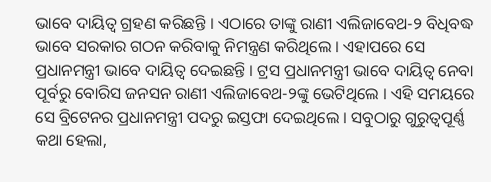ଭାବେ ଦାୟିତ୍ୱ ଗ୍ରହଣ କରିଛନ୍ତି । ଏଠାରେ ତାଙ୍କୁ ରାଣୀ ଏଲିଜାବେଥ-୨ ବିଧିବଦ୍ଧ ଭାବେ ସରକାର ଗଠନ କରିବାକୁ ନିମନ୍ତ୍ରଣ କରିଥିଲେ । ଏହାପରେ ସେ ପ୍ରଧାନମନ୍ତ୍ରୀ ଭାବେ ଦାୟିତ୍ୱ ଦେଇଛନ୍ତି । ଟ୍ରସ ପ୍ରଧାନମନ୍ତ୍ରୀ ଭାବେ ଦାୟିତ୍ୱ ନେବା ପୂର୍ବରୁ ବୋରିସ ଜନସନ ରାଣୀ ଏଲିଜାବେଥ-୨ଙ୍କୁ ଭେଟିଥିଲେ । ଏହି ସମୟରେ ସେ ବ୍ରିଟେନର ପ୍ରଧାନମନ୍ତ୍ରୀ ପଦରୁ ଇସ୍ତଫା ଦେଇଥିଲେ । ସବୁଠାରୁ ଗୁରୁତ୍ୱପୂର୍ଣ୍ଣ କଥା ହେଲା,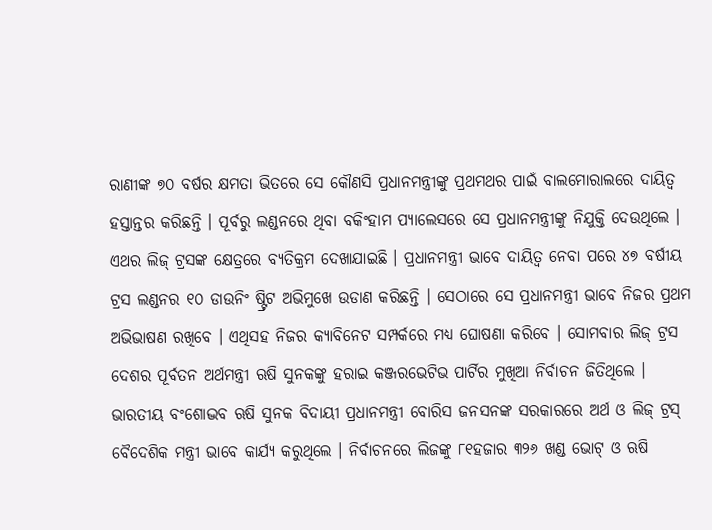ରାଣୀଙ୍କ ୭୦ ବର୍ଷର କ୍ଷମତା ଭିତରେ ସେ କୌଣସି ପ୍ରଧାନମନ୍ତ୍ରୀଙ୍କୁ ପ୍ରଥମଥର ପାଇଁ ବାଲମୋରାଲରେ ଦାୟିତ୍ୱ ହସ୍ତାନ୍ତର କରିଛନ୍ତି । ପୂର୍ବରୁ ଲଣ୍ଡନରେ ଥିବା ବକିଂହାମ ପ୍ୟାଲେସରେ ସେ ପ୍ରଧାନମନ୍ତ୍ରୀଙ୍କୁ ନିଯୁକ୍ତି ଦେଉଥିଲେ । ଏଥର ଲିଜ୍‌ ଟ୍ରସଙ୍କ କ୍ଷେତ୍ରରେ ବ୍ୟତିକ୍ରମ ଦେଖାଯାଇଛି । ପ୍ରଧାନମନ୍ତ୍ରୀ ଭାବେ ଦାୟିତ୍ୱ ନେବା ପରେ ୪୭ ବର୍ଷୀୟ ଟ୍ରସ ଲଣ୍ଡନର ୧୦ ଡାଉନିଂ ଷ୍ଟ୍ରିଟ ଅଭିମୁଖେ ଉଡାଣ କରିଛନ୍ତି । ସେଠାରେ ସେ ପ୍ରଧାନମନ୍ତ୍ରୀ ଭାବେ ନିଜର ପ୍ରଥମ ଅଭିଭାଷଣ ରଖିବେ । ଏଥିସହ ନିଜର କ୍ୟାବିନେଟ ସମ୍ପର୍କରେ ମଧ୍ୟ ଘୋଷଣା କରିବେ । ସୋମବାର ଲିଜ୍‌ ଟ୍ରସ ଦେଶର ପୂର୍ବତନ ଅର୍ଥମନ୍ତ୍ରୀ ଋଷି ସୁନକଙ୍କୁ ହରାଇ କଞ୍ଜରଭେଟିଭ ପାର୍ଟିର ମୁଖିଆ ନିର୍ବାଚନ ଜିତିଥିଲେ । ଭାରତୀୟ ବଂଶୋଦ୍ଭବ ଋଷି ସୁନକ ବିଦାୟୀ ପ୍ରଧାନମନ୍ତ୍ରୀ ବୋରିସ ଜନସନଙ୍କ ସରକାରରେ ଅର୍ଥ ଓ ଲିଜ୍‌ ଟ୍ରସ୍‌ ବୈଦେଶିକ ମନ୍ତ୍ରୀ ଭାବେ କାର୍ଯ୍ୟ କରୁଥିଲେ । ନିର୍ବାଚନରେ ଲିଜଙ୍କୁ ୮୧ହଜାର ୩୨୬ ଖଣ୍ଡ ଭୋଟ୍‌ ଓ ଋଷି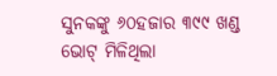ସୁନକଙ୍କୁ ୬୦ହଜାର ୩୯୯ ଖଣ୍ଡ ଭୋଟ୍‌ ମିଳିଥିଲା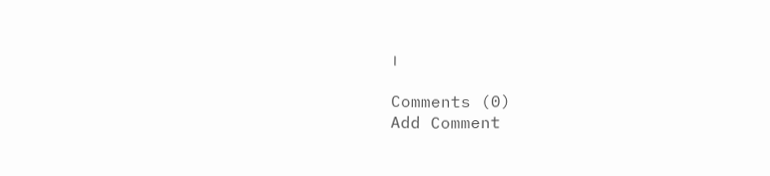।

Comments (0)
Add Comment